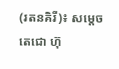(រតនគិរី)៖ សម្តេចតេជោ ហ៊ុ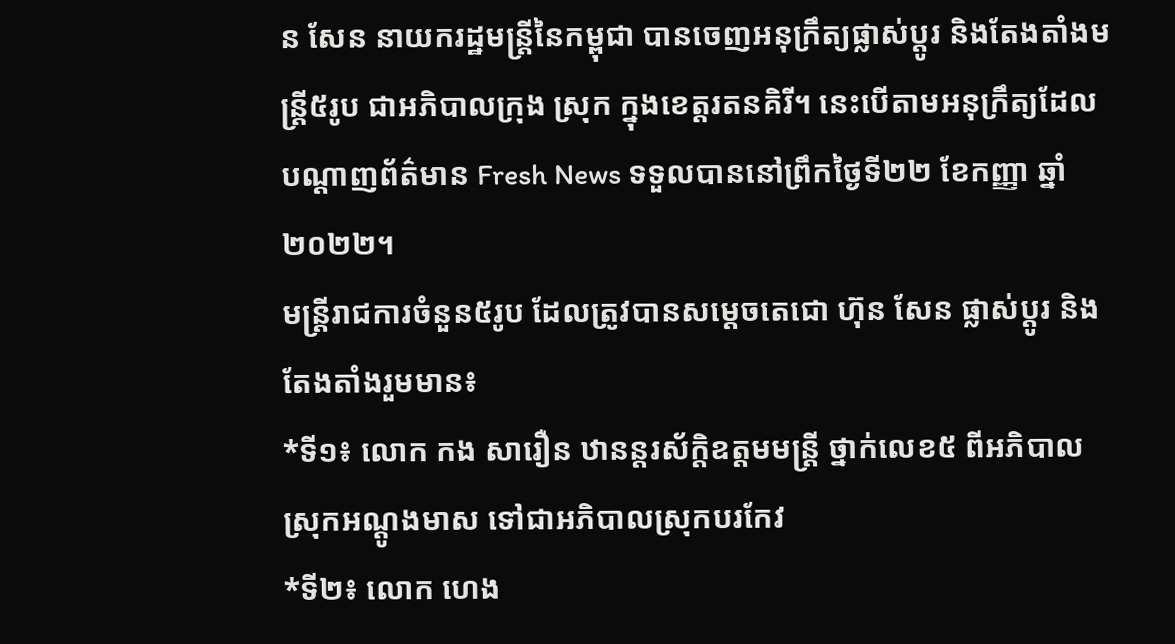ន សែន នាយករដ្ឋមន្ត្រីនៃកម្ពុជា បានចេញអនុក្រឹត្យផ្លាស់ប្តូរ និងតែងតាំងមន្ត្រី៥រូប ជាអភិបាលក្រុង ស្រុក ក្នុងខេត្តរតនគិរី។ នេះបើតាមអនុក្រឹត្យដែលបណ្តាញព័ត៌មាន Fresh News ទទួលបាននៅព្រឹកថ្ងៃទី២២ ខែកញ្ញា ឆ្នាំ២០២២។
មន្ត្រីរាជការចំនួន៥រូប ដែលត្រូវបានសម្តេចតេជោ ហ៊ុន សែន ផ្លាស់ប្តូរ និងតែងតាំងរួមមាន៖
*ទី១៖ លោក កង សារឿន ឋានន្តរស័ក្តិឧត្តមមន្ត្រី ថ្នាក់លេខ៥ ពីអភិបាលស្រុកអណ្តូងមាស ទៅជាអភិបាលស្រុកបរកែវ
*ទី២៖ លោក ហេង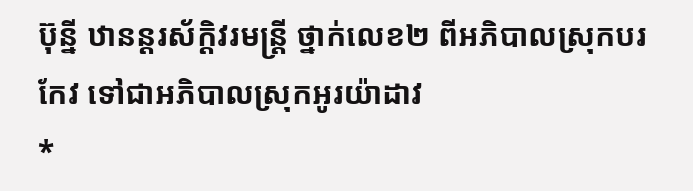ប៊ុន្នី ឋានន្តរស័ក្តិវរមន្ត្រី ថ្នាក់លេខ២ ពីអភិបាលស្រុកបរកែវ ទៅជាអភិបាលស្រុកអូរយ៉ាដាវ
*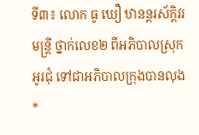ទី៣៖ លោក ធូ ឃឿ ឋានន្តរស័ក្តិវរមន្ត្រី ថ្នាក់លេខ២ ពីអភិបាលស្រុកអូរជុំ ទៅជាអភិបាលក្រុងបានលុង
*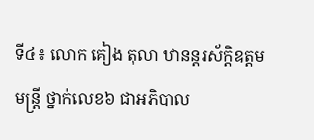ទី៤៖ លោក គៀង តុលា ឋានន្តរស័ក្តិឧត្តមមន្ត្រី ថ្នាក់លេខ៦ ជាអភិបាល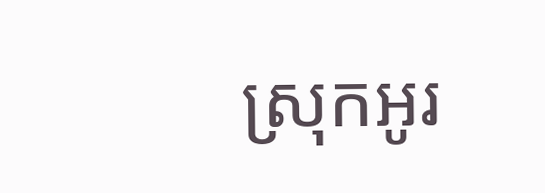ស្រុកអូរ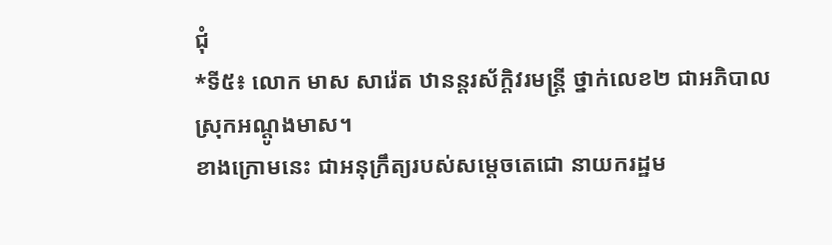ជុំ
*ទី៥៖ លោក មាស សារ៉េត ឋានន្តរស័ក្ដិវរមន្ត្រី ថ្នាក់លេខ២ ជាអភិបាលស្រុកអណ្តូងមាស។
ខាងក្រោមនេះ ជាអនុក្រឹត្យរបស់សម្តេចតេជោ នាយករដ្ឋម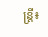ន្ត្រី៖